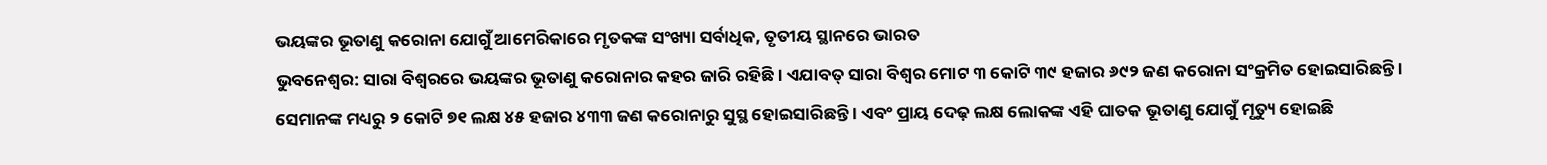ଭୟଙ୍କର ଭୂତାଣୁ କରୋନା ଯୋଗୁଁ ଆମେରିକାରେ ମୃତକଙ୍କ ସଂଖ୍ୟା ସର୍ବାଧିକ, ତୃତୀୟ ସ୍ଥାନରେ ଭାରତ
ଭୁବନେଶ୍ୱର: ସାରା ବିଶ୍ୱରରେ ଭୟଙ୍କର ଭୂତାଣୁ କରୋନାର କହର ଜାରି ରହିଛି । ଏଯାବତ୍ ସାରା ବିଶ୍ୱର ମୋଟ ୩ କୋଟି ୩୯ ହଜାର ୬୯୨ ଜଣ କରୋନା ସଂକ୍ରମିତ ହୋଇସାରିଛନ୍ତି । ସେମାନଙ୍କ ମଧ୍ୟରୁ ୨ କୋଟି ୭୧ ଲକ୍ଷ ୪୫ ହଜାର ୪୩୩ ଜଣ କରୋନାରୁ ସୁସ୍ଥ ହୋଇସାରିଛନ୍ତି । ଏବଂ ପ୍ରାୟ ଦେଢ଼ ଲକ୍ଷ ଲୋକଙ୍କ ଏହି ଘାତକ ଭୂତାଣୁ ଯୋଗୁଁ ମୃତ୍ୟୁ ହୋଇଛି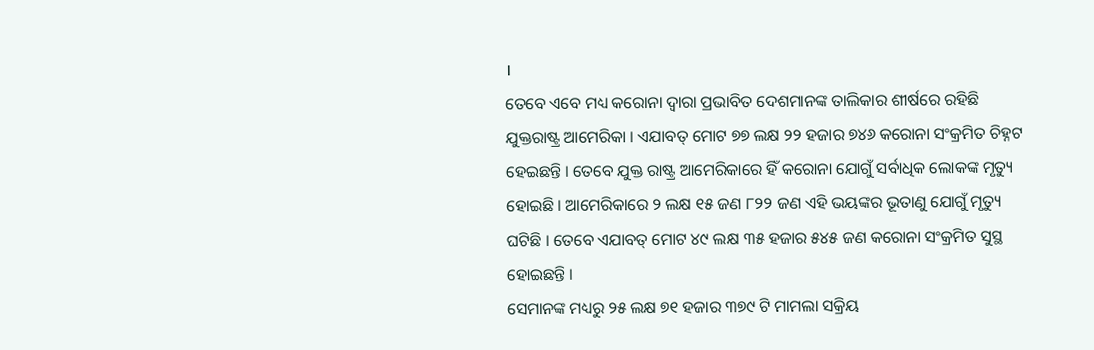।
ତେବେ ଏବେ ମଧ୍ୟ କରୋନା ଦ୍ୱାରା ପ୍ରଭାବିତ ଦେଶମାନଙ୍କ ତାଲିକାର ଶୀର୍ଷରେ ରହିଛି ଯୁକ୍ତରାଷ୍ଟ୍ର ଆମେରିକା । ଏଯାବତ୍ ମୋଟ ୭୭ ଲକ୍ଷ ୨୨ ହଜାର ୭୪୬ କରୋନା ସଂକ୍ରମିତ ଚିହ୍ନଟ ହେଇଛନ୍ତି । ତେବେ ଯୁକ୍ତ ରାଷ୍ଟ୍ର ଆମେରିକାରେ ହିଁ କରୋନା ଯୋଗୁଁ ସର୍ବାଧିକ ଲୋକଙ୍କ ମୃତ୍ୟୁ ହୋଇଛି । ଆମେରିକାରେ ୨ ଲକ୍ଷ ୧୫ ଜଣ ୮୨୨ ଜଣ ଏହି ଭୟଙ୍କର ଭୂତାଣୁ ଯୋଗୁଁ ମୃତ୍ୟୁ ଘଟିଛି । ତେବେ ଏଯାବତ୍ ମୋଟ ୪୯ ଲକ୍ଷ ୩୫ ହଜାର ୫୪୫ ଜଣ କରୋନା ସଂକ୍ରମିତ ସୁସ୍ଥ ହୋଇଛନ୍ତି ।
ସେମାନଙ୍କ ମଧ୍ୟରୁ ୨୫ ଲକ୍ଷ ୭୧ ହଜାର ୩୭୯ ଟି ମାମଲା ସକ୍ରିୟ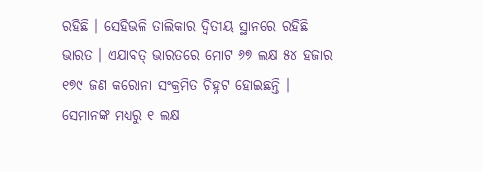ରହିଛି । ସେହିଭଳି ତାଲିକାର ଦ୍ୱିତୀୟ ସ୍ଥାନରେ ରହିଛି ଭାରତ । ଏଯାବତ୍ ଭାରତରେ ମୋଟ ୬୭ ଲକ୍ଷ ୫୪ ହଜାର ୧୭୯ ଜଣ କରୋନା ସଂକ୍ରମିତ ଚିହ୍ନଟ ହୋଇଛନ୍ତି । ସେମାନଙ୍କ ମଧ୍ୟରୁ ୧ ଲକ୍ଷ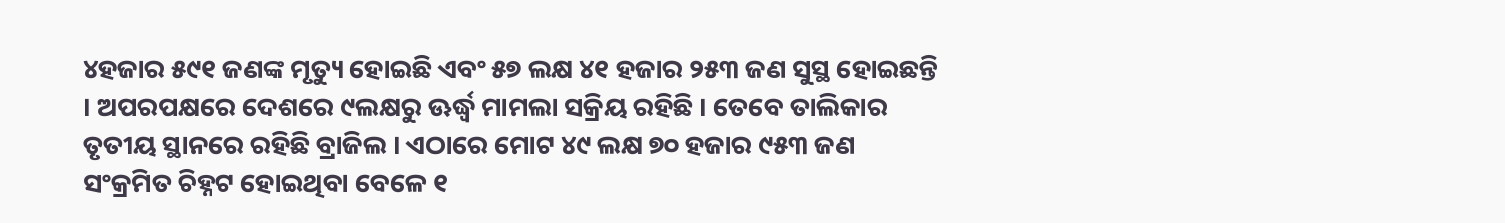୪ହଜାର ୫୯୧ ଜଣଙ୍କ ମୃତ୍ୟୁ ହୋଇଛି ଏବଂ ୫୭ ଲକ୍ଷ ୪୧ ହଜାର ୨୫୩ ଜଣ ସୁସ୍ଥ ହୋଇଛନ୍ତି । ଅପରପକ୍ଷରେ ଦେଶରେ ୯ଲକ୍ଷରୁ ଊର୍ଦ୍ଧ୍ୱ ମାମଲା ସକ୍ରିୟ ରହିଛି । ତେବେ ତାଲିକାର ତୃତୀୟ ସ୍ଥାନରେ ରହିଛି ବ୍ରାଜିଲ । ଏଠାରେ ମୋଟ ୪୯ ଲକ୍ଷ ୭୦ ହଜାର ୯୫୩ ଜଣ ସଂକ୍ରମିତ ଚିହ୍ନଟ ହୋଇଥିବା ବେଳେ ୧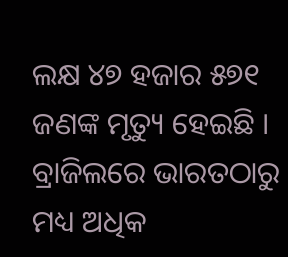ଲକ୍ଷ ୪୭ ହଜାର ୫୭୧ ଜଣଙ୍କ ମୃତ୍ୟୁ ହେଇଛି । ବ୍ରାଜିଲରେ ଭାରତଠାରୁ ମଧ୍ୟ ଅଧିକ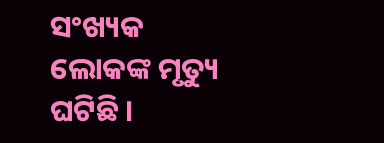ସଂଖ୍ୟକ ଲୋକଙ୍କ ମୃତ୍ୟୁ ଘଟିଛି ।